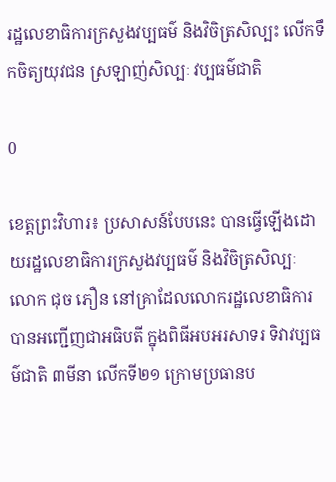រដ្ឋលេខាធិការក្រសួងវប្បធម៌ និងវិចិត្រសិល្បះ លើកទឹកចិត្យយុវជន ស្រឡាញ់សិល្បៈ វប្បធម៌ជាតិ

0

ខេត្តព្រះវិហារ៖ ប្រសាសន៍បែបនេះ បានធ្វើឡើងដោយរដ្ឋលេខាធិការក្រសួងវប្បធម៌ និងវិចិត្រសិល្បៈ លោក ជុច ភឿន នៅគ្រាដែលលោករដ្ឋលេខាធិការ បានអញ្ជើញជាអធិបតី ក្នុងពិធីអបអរសាទរ ទិវាវប្បធម៌ជាតិ ៣មីនា លើកទី២១ ក្រោមប្រធានប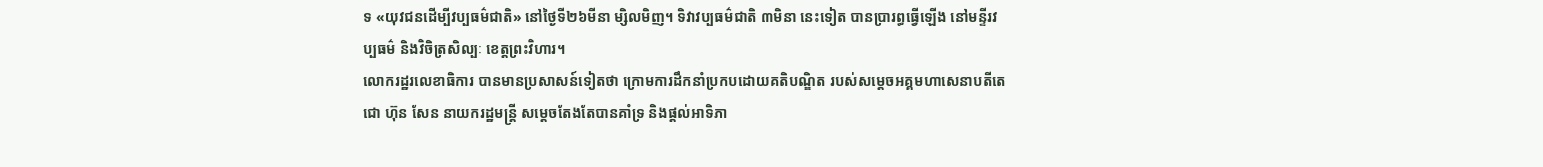ទ «យុវជនដើម្បីវប្បធម៌ជាតិ» នៅថ្ងៃទី២៦មីនា ម្សិលមិញ។ ទិវាវប្បធម៌ជាតិ ៣មិនា នេះទៀត បានប្រារព្ធធ្វើឡើង នៅមន្ទីរវប្បធម៌ និងវិចិត្រសិល្បៈ ខេត្តព្រះវិហារ។
លោករដ្ឋរលេខាធិការ បានមានប្រសាសន៍ទៀតថា ក្រោមការដឹកនាំប្រកបដោយគតិបណ្ឌិត របស់សម្ដេចអគ្គមហាសេនាបតីតេជោ ហ៊ុន សែន នាយករដ្ឋមន្ដ្រី សម្តេចតែងតែបានគាំទ្រ និងផ្ដល់អាទិភា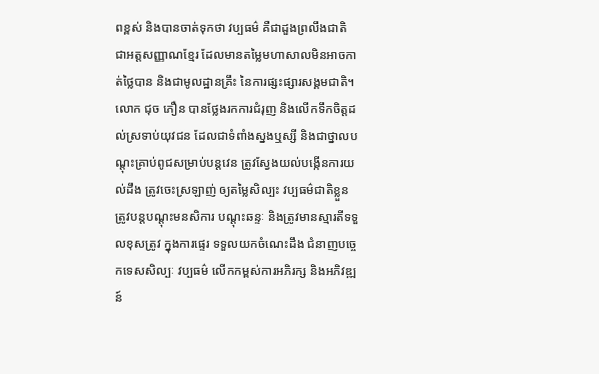ពខ្ពស់ និងបានចាត់ទុកថា វប្បធម៌ គឺជាដួងព្រលឹងជាតិ ជាអត្តសញ្ញាណខ្មែរ ដែលមានតម្លៃមហាសាលមិនអាចកាត់ថ្លៃបាន និងជាមូលដ្ឋានគ្រឹះ នៃការផ្សះផ្សារសង្គមជាតិ។ លោក ជុច ភឿន បានថ្លែងរកការជំរុញ និងលើកទឹកចិត្តដល់ស្រទាប់យុវជន ដែលជាទំពាំងស្នងឬស្សី និងជាថ្នាលបណ្តុះគ្រាប់ពូជសម្រាប់បន្ដវេន ត្រូវស្វែងយល់បង្កើនការយល់ដឹង ត្រូវចេះស្រឡាញ់ ឲ្យតម្លៃសិល្បះ វប្បធម៌ជាតិខ្លួន ត្រូវបន្តបណ្ដុះមនសិការ បណ្ដុះឆន្ទៈ និងត្រូវមានស្មារតីទទួលខុសត្រូវ ក្នុងការផ្ទេរ ទទួលយកចំណេះដឹង ជំនាញបច្ចេកទេសសិល្បៈ វប្បធម៌ លើកកម្ពស់ការអភិរក្ស និងអភិវឌ្ឍន៍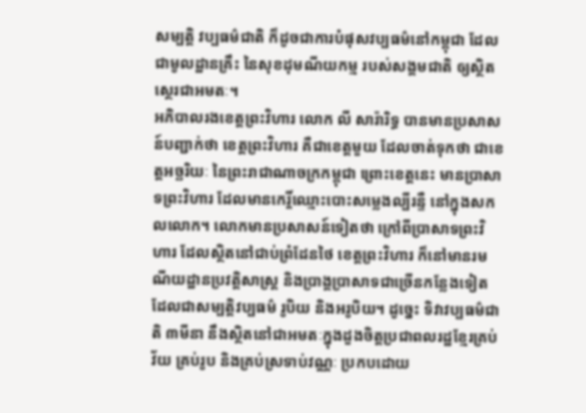សម្បត្តិ វប្បធម៌ជាតិ ក៏ដូចជាការបំផុសវប្បធម៌នៅកម្ពុជា ដែលជាមូលដ្ឋានគ្រឹះ នៃសុខដុមណីយកម្ម របស់សង្គមជាតិ ឲ្យស្ថិតស្ថេរជាអមតៈ។
អភិបាលរងខេត្តព្រះវិហារ លោក លី សារ៉ារិទ្ធ បានមានប្រសាសន៍បញ្ជាក់ថា ខេត្តព្រះវិហារ គឺជាខេត្តមួយ ដែលចាត់ទុកថា ជាខេត្តអច្ឆរិយៈ នៃព្រះរាជាណាចក្រកម្ពុជា ព្រោះខេត្តនេះ មានប្រាសាទព្រះវិហារ ដែលមានកេរ្តិ៍ឈ្មោះបោះសម្លេងល្បីរន្ទឺ នៅក្នុងសកលលោក។ លោកមានប្រសាសន៍ទៀតថា ក្រៅពីប្រាសាទព្រះវិហារ ដែលស្ថិតនៅជាប់ព្រំដែនថៃ ខេត្តព្រះវិហារ ក៏នៅមានរមណីយដ្ឋានប្រវត្តិសាស្ត្រ និងប្រាង្គប្រាសាទជាច្រើនកន្លែងទៀត ដែលជាសម្បត្តិវប្បធម៌ រូបិយ និងអរូបិយ។ ដូច្នេះ ទិវាវប្បធម៌ជាតិ ៣មីនា នឹងស្ថិតនៅជាអមតៈក្នុងដួងចិត្តប្រជាពលរដ្ឋខ្មែរគ្រប់វ័យ គ្រប់រូប និងគ្រប់ស្រទាប់វណ្ណៈ ប្រកបដោយ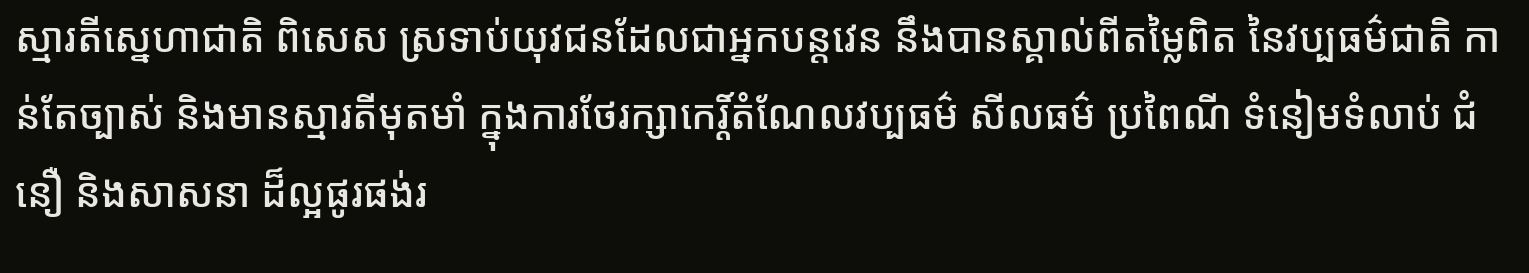ស្មារតីស្នេហាជាតិ ពិសេស ស្រទាប់យុវជនដែលជាអ្នកបន្តវេន នឹងបានស្គាល់ពីតម្លៃពិត នៃវប្បធម៌ជាតិ កាន់តែច្បាស់ និងមានស្មារតីមុតមាំ ក្នុងការថែរក្សាកេរ្ដិ៍តំណែលវប្បធម៌ សីលធម៌ ប្រពៃណី ទំនៀមទំលាប់ ជំនឿ និងសាសនា ដ៏ល្អផូរផង់រ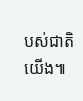បស់ជាតិយើង៕